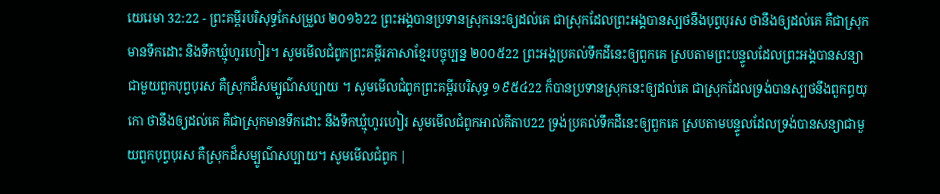យេរេមា 32:22 - ព្រះគម្ពីរបរិសុទ្ធកែសម្រួល ២០១៦22 ព្រះអង្គបានប្រទានស្រុកនេះឲ្យដល់គេ ជាស្រុកដែលព្រះអង្គបានស្បថនឹងបុព្វបុរស ថានឹងឲ្យដល់គេ គឺជាស្រុកមានទឹកដោះ និងទឹកឃ្មុំហូរហៀរ។ សូមមើលជំពូកព្រះគម្ពីរភាសាខ្មែរបច្ចុប្បន្ន ២០០៥22 ព្រះអង្គប្រគល់ទឹកដីនេះឲ្យពួកគេ ស្របតាមព្រះបន្ទូលដែលព្រះអង្គបានសន្យាជាមួយពួកបុព្វបុរស គឺស្រុកដ៏សម្បូណ៌សប្បាយ ។ សូមមើលជំពូកព្រះគម្ពីរបរិសុទ្ធ ១៩៥៤22 ក៏បានប្រទានស្រុកនេះឲ្យដល់គេ ជាស្រុកដែលទ្រង់បានស្បថនឹងពួកព្ធយុកោ ថានឹងឲ្យដល់គេ គឺជាស្រុកមានទឹកដោះ នឹងទឹកឃ្មុំហូរហៀរ សូមមើលជំពូកអាល់គីតាប22 ទ្រង់ប្រគល់ទឹកដីនេះឲ្យពួកគេ ស្របតាមបន្ទូលដែលទ្រង់បានសន្យាជាមួយពួកបុព្វបុរស គឺស្រុកដ៏សម្បូណ៌សប្បាយ។ សូមមើលជំពូក |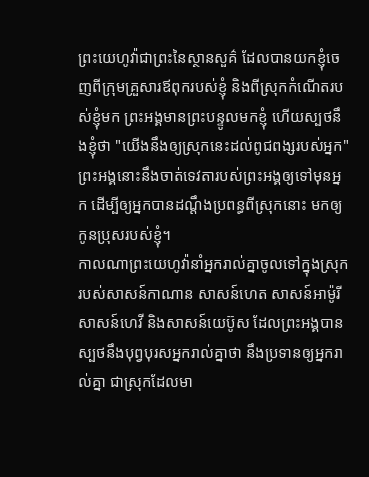ព្រះយេហូវ៉ាជាព្រះនៃស្ថានសួគ៌ ដែលបានយកខ្ញុំចេញពីក្រុមគ្រួសារឪពុករបស់ខ្ញុំ និងពីស្រុកកំណើតរបស់ខ្ញុំមក ព្រះអង្គមានព្រះបន្ទូលមកខ្ញុំ ហើយស្បថនឹងខ្ញុំថា "យើងនឹងឲ្យស្រុកនេះដល់ពូជពង្សរបស់អ្នក" ព្រះអង្គនោះនឹងចាត់ទេវតារបស់ព្រះអង្គឲ្យទៅមុនអ្នក ដើម្បីឲ្យអ្នកបានដណ្ដឹងប្រពន្ធពីស្រុកនោះ មកឲ្យកូនប្រុសរបស់ខ្ញុំ។
កាលណាព្រះយេហូវ៉ានាំអ្នករាល់គ្នាចូលទៅក្នុងស្រុករបស់សាសន៍កាណាន សាសន៍ហេត សាសន៍អាម៉ូរី សាសន៍ហេវី និងសាសន៍យេប៊ូស ដែលព្រះអង្គបានស្បថនឹងបុព្វបុរសអ្នករាល់គ្នាថា នឹងប្រទានឲ្យអ្នករាល់គ្នា ជាស្រុកដែលមា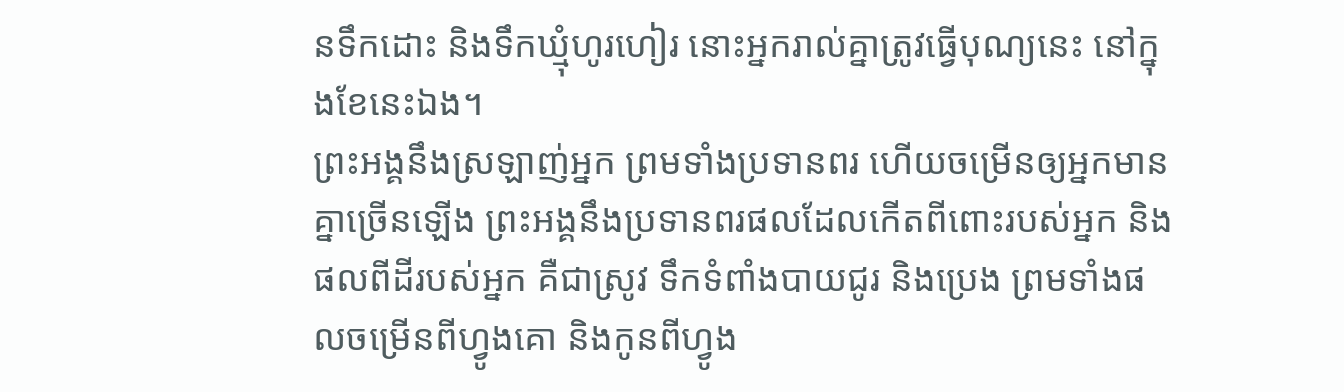នទឹកដោះ និងទឹកឃ្មុំហូរហៀរ នោះអ្នករាល់គ្នាត្រូវធ្វើបុណ្យនេះ នៅក្នុងខែនេះឯង។
ព្រះអង្គនឹងស្រឡាញ់អ្នក ព្រមទាំងប្រទានពរ ហើយចម្រើនឲ្យអ្នកមានគ្នាច្រើនឡើង ព្រះអង្គនឹងប្រទានពរផលដែលកើតពីពោះរបស់អ្នក និងផលពីដីរបស់អ្នក គឺជាស្រូវ ទឹកទំពាំងបាយជូរ និងប្រេង ព្រមទាំងផលចម្រើនពីហ្វូងគោ និងកូនពីហ្វូង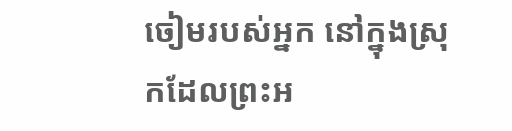ចៀមរបស់អ្នក នៅក្នុងស្រុកដែលព្រះអ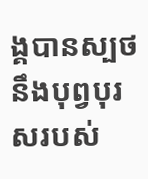ង្គបានស្បថនឹងបុព្វបុរសរបស់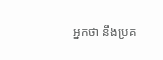អ្នកថា នឹងប្រគ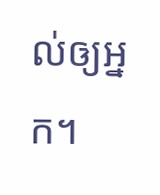ល់ឲ្យអ្នក។